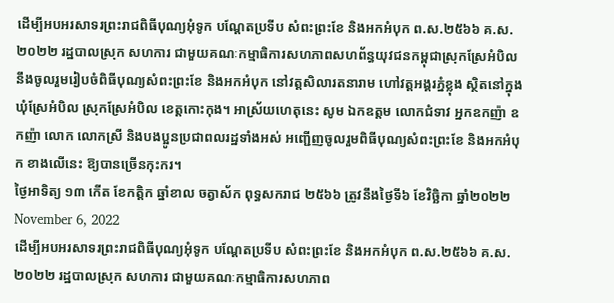ដើម្បីអបអរសាទរព្រះរាជពិធីបុណ្យអុំទូក បណ្ដែតប្រទីប សំពះព្រះខែ និងអកអំបុក ព.ស.២៥៦៦ គ.ស.២០២២ រដ្ឋបាលស្រុក សហការ ជាមួយគណៈកម្មាធិការសហភាពសហព័ន្ធយុវជនកម្ពុជាស្រុកស្រែអំបិល នឹងចូលរួមរៀបចំពិធីបុណ្យសំពះព្រះខែ និងអកអំបុក នៅវត្តសិលារតនារាម ហៅវត្តអង្គរភ្នំខ្លុង ស្ថិតនៅក្នុងឃុំស្រែអំបិល ស្រុកស្រែអំបិល ខេត្តកោះកុង។ អាស្រ័យហេតុនេះ សូម ឯកឧត្តម លោកជំទាវ អ្នកឧកញ៉ា ឧកញ៉ា លោក លោកស្រី និងបងប្អូនប្រជាពលរដ្ឋទាំងអស់ អញ្ជើញចូលរួមពិធីបុណ្យសំពះព្រះខែ និងអកអំបុក ខាងលើនេះ ឱ្យបានច្រើនកុះករ។
ថ្ងៃអាទិត្យ ១៣ កើត ខែកត្តិក ឆ្នាំខាល ចត្វាស័ក ពុទ្ធសករាជ ២៥៦៦ ត្រូវនឹងថ្ងៃទី៦ ខែវិច្ឆិកា ឆ្នាំ២០២២ November 6, 2022
ដើម្បីអបអរសាទរព្រះរាជពិធីបុណ្យអុំទូក បណ្ដែតប្រទីប សំពះព្រះខែ និងអកអំបុក ព.ស.២៥៦៦ គ.ស.២០២២ រដ្ឋបាលស្រុក សហការ ជាមួយគណៈកម្មាធិការសហភាព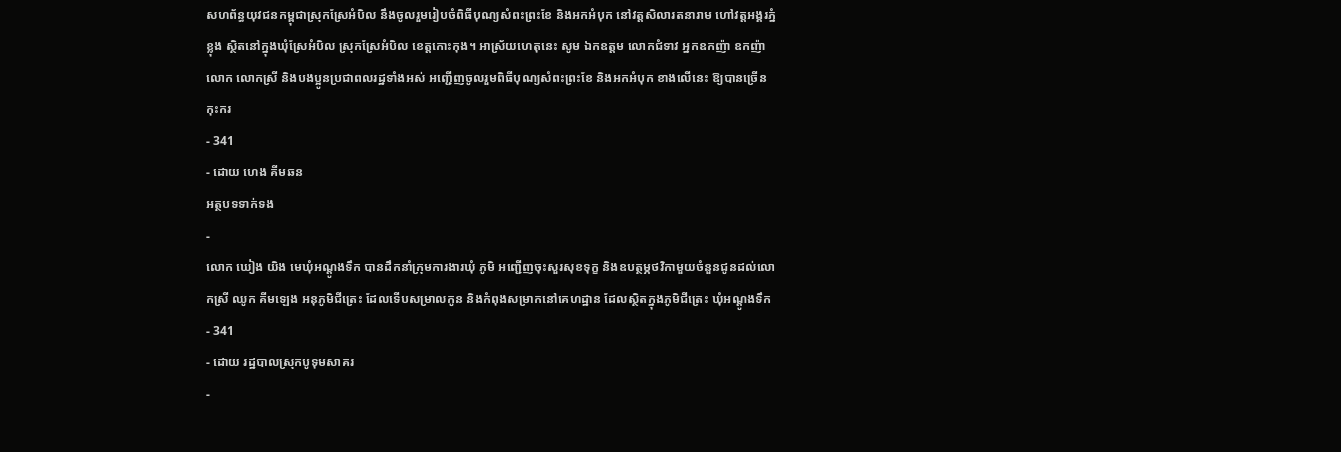សហព័ន្ធយុវជនកម្ពុជាស្រុកស្រែអំបិល នឹងចូលរួមរៀបចំពិធីបុណ្យសំពះព្រះខែ និងអកអំបុក នៅវត្តសិលារតនារាម ហៅវត្តអង្គរភ្នំខ្លុង ស្ថិតនៅក្នុងឃុំស្រែអំបិល ស្រុកស្រែអំបិល ខេត្តកោះកុង។ អាស្រ័យហេតុនេះ សូម ឯកឧត្តម លោកជំទាវ អ្នកឧកញ៉ា ឧកញ៉ា លោក លោកស្រី និងបងប្អូនប្រជាពលរដ្ឋទាំងអស់ អញ្ជើញចូលរួមពិធីបុណ្យសំពះព្រះខែ និងអកអំបុក ខាងលើនេះ ឱ្យបានច្រើនកុះករ
- 341
- ដោយ ហេង គីមឆន
អត្ថបទទាក់ទង
-
លោក ឃៀង យិង មេឃុំអណ្តូងទឹក បានដឹកនាំក្រុមការងារឃុំ ភូមិ អញ្ជើញចុះសួរសុខទុក្ខ និងឧបត្ថម្ភថវិកាមួយចំនួនជូនដល់លោកស្រី ឈូក គីមឡេង អនុភូមិជីត្រេះ ដែលទើបសម្រាលកូន និងកំពុងសម្រាកនៅគេហដ្ឋាន ដែលស្ថិតក្នុងភូមិជីត្រេះ ឃុំអណ្តូងទឹក
- 341
- ដោយ រដ្ឋបាលស្រុកបូទុមសាគរ
-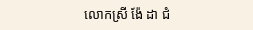លោកស្រី ង៉ែ ដា ជំ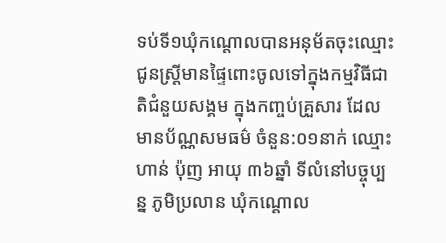ទប់ទី១ឃុំកណ្តោលបានអនុម័តចុះឈ្មោះជូនស្រ្តីមានផ្ទៃពោះចូលទៅក្នុងកម្មវិធីជាតិជំនួយសង្គម ក្នុងកញ្ចប់គ្រួសារ ដែលមានប័ណ្ណសមធម៌ ចំនួន:០១នាក់ ឈ្មោះ ហាន់ ប៉ុញ អាយុ ៣៦ឆ្នាំ ទីលំនៅបច្ចុប្បន្ន ភូមិប្រលាន ឃុំកណ្តោល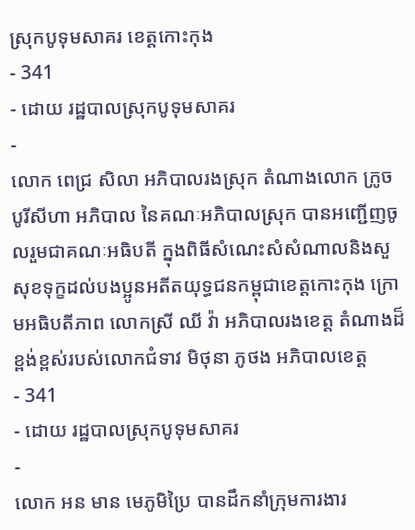ស្រុកបូទុមសាគរ ខេត្តកោះកុង
- 341
- ដោយ រដ្ឋបាលស្រុកបូទុមសាគរ
-
លោក ពេជ្រ សិលា អភិបាលរងស្រុក តំណាងលោក ក្រូច បូរីសីហា អភិបាល នៃគណៈអភិបាលស្រុក បានអញ្ជើញចូលរួមជាគណៈអធិបតី ក្នុងពិធីសំណេះសំសំណាលនិងសួសុខទុក្ខដល់បងប្អូនអតីតយុទ្ធជនកម្ពុជាខេត្តកោះកុង ក្រោមអធិបតីភាព លោកស្រី ឈី វ៉ា អភិបាលរងខេត្ត តំណាងដ៏ខ្ពង់ខ្ពស់របស់លោកជំទាវ មិថុនា ភូថង អភិបាលខេត្ត
- 341
- ដោយ រដ្ឋបាលស្រុកបូទុមសាគរ
-
លោក អន មាន មេភូមិប្រៃ បានដឹកនាំក្រុមការងារ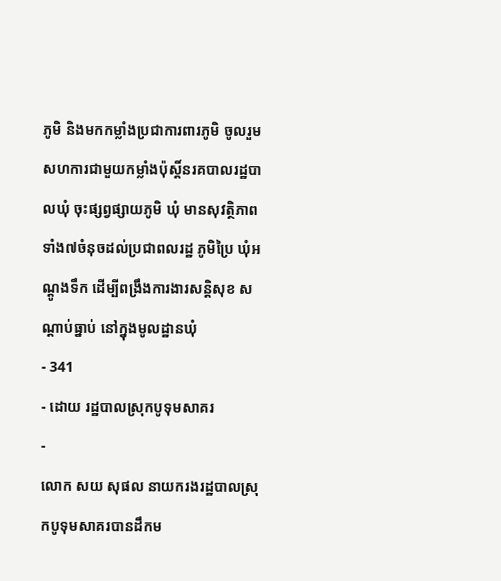ភូមិ និងមកកម្លាំងប្រជាការពារភូមិ ចូលរួមសហការជាមួយកម្លាំងប៉ុស្ដិ៍នរគបាលរដ្ឋបាលឃុំ ចុះផ្សព្វផ្សាយភូមិ ឃុំ មានសុវត្ថិភាពទាំង៧ចំនុចដល់ប្រជាពលរដ្ឋ ភូមិប្រៃ ឃុំអណ្តូងទឹក ដើម្បីពង្រឹងការងារសន្តិសុខ សណ្តាប់ធ្នាប់ នៅក្នុងមូលដ្ឋានឃុំ
- 341
- ដោយ រដ្ឋបាលស្រុកបូទុមសាគរ
-
លោក សយ សុផល នាយករងរដ្ឋបាលស្រុកបូទុមសាគរបានដឹកម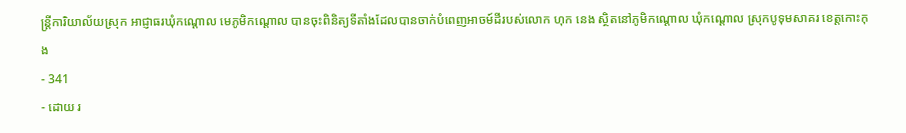ន្ត្រីការិយាល័យស្រុក អាជ្ញាធរឃុំកណ្ដោល មេភូមិកណ្ដោល បានចុះពិនិត្យទីតាំងដែលបានចាក់បំពេញអាចម៍ដីរបស់លោក ហុក នេង ស្ថិតនៅភូមិកណ្ដោល ឃុំកណ្ដោល ស្រុកបូទុមសាគរ ខេត្តកោះកុង
- 341
- ដោយ រ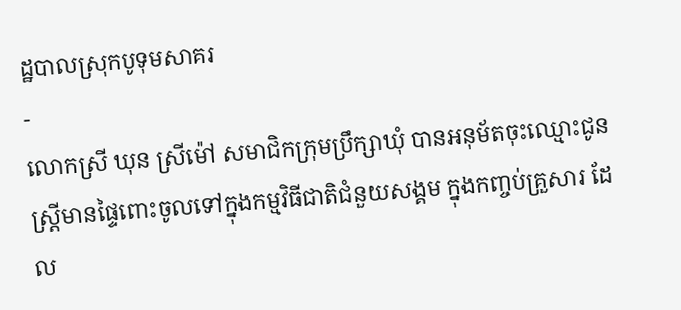ដ្ឋបាលស្រុកបូទុមសាគរ
-
លោកស្រី ឃុន ស្រីម៉ៅ សមាជិកក្រុមប្រឹក្សាឃុំ បានអនុម័តចុះឈ្មោះជូនស្រ្តីមានផ្ទៃពោះចូលទៅក្នុងកម្មវិធីជាតិជំនួយសង្គម ក្នុងកញ្ចប់គ្រួសារ ដែល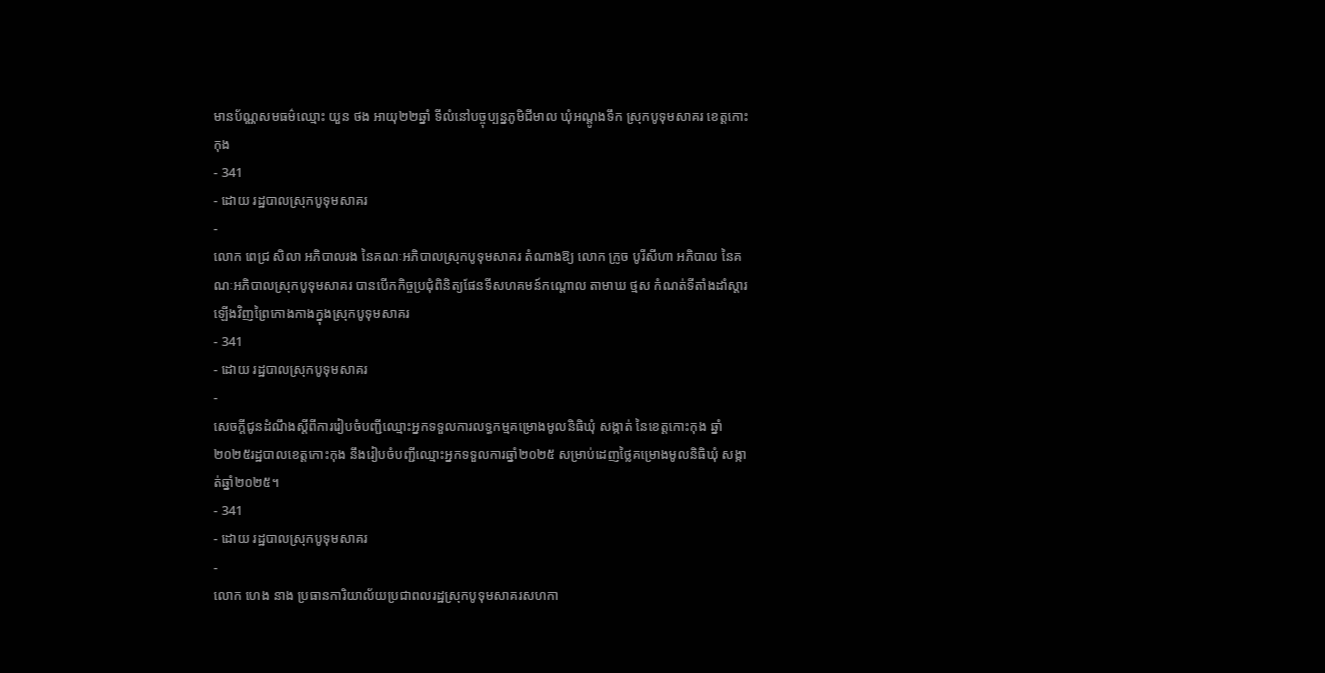មានប័ណ្ណសមធម៌ឈ្មោះ យួន ថង អាយុ២២ឆ្នាំ ទីលំនៅបច្ចុប្បន្នភូមិជីមាល ឃុំអណ្តូងទឹក ស្រុកបូទុមសាគរ ខេត្តកោះកុង
- 341
- ដោយ រដ្ឋបាលស្រុកបូទុមសាគរ
-
លោក ពេជ្រ សិលា អភិបាលរង នៃគណៈអភិបាលស្រុកបូទុមសាគរ តំណាងឱ្យ លោក ក្រូច បូរីសីហា អភិបាល នៃគណៈអភិបាលស្រុកបូទុមសាគរ បានបើកកិច្ចប្រជុំពិនិត្យផែនទីសហគមន៍កណ្តោល តាមាឃ ថ្មស កំណត់ទីតាំងដាំស្តារឡើងវិញព្រៃកោងកាងក្នុងស្រុកបូទុមសាគរ
- 341
- ដោយ រដ្ឋបាលស្រុកបូទុមសាគរ
-
សេចក្ដីជូនដំណឹងស្តីពីការរៀបចំបញ្ជីឈ្មោះអ្នកទទួលការលទ្ធកម្មគម្រោងមូលនិធិឃុំ សង្កាត់ នៃខេត្តកោះកុង ឆ្នាំ ២០២៥រដ្ឋបាលខេត្តកោះកុង នឹងរៀបចំបញ្ជីឈ្មោះអ្នកទទួលការឆ្នាំ២០២៥ សម្រាប់ដេញថ្លៃគម្រោងមូលនិធិឃុំ សង្កាត់ឆ្នាំ២០២៥។
- 341
- ដោយ រដ្ឋបាលស្រុកបូទុមសាគរ
-
លោក ហេង នាង ប្រធានការិយាល័យប្រជាពលរដ្ឋស្រុកបូទុមសាគរសហកា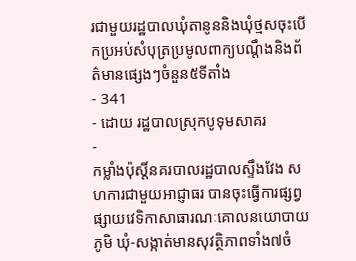រជាមួយរដ្ឋបាលឃុំតានូននិងឃុំថ្មសចុះបើកប្រអប់សំបុត្រប្រមូលពាក្យបណ្តឹងនិងព័ត៌មានផ្សេងៗចំនួន៥ទីតាំង
- 341
- ដោយ រដ្ឋបាលស្រុកបូទុមសាគរ
-
កម្លាំងប៉ុស្តិ៍នគរបាលរដ្ឋបាលស្ទឹងវែង សហការជាមួយអាជ្ញាធរ បានចុះធ្វើការផ្សព្វផ្សាយវេទិកាសាធារណៈគោលនយោបាយភូមិ ឃុំ-សង្កាត់មានសុវត្ថិភាពទាំង៧ចំ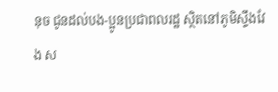នុច ជូនដល់បង-ប្អូនប្រជាពលរដ្ឋ ស្ថិតនៅភូមិស្ទឹងវែង ស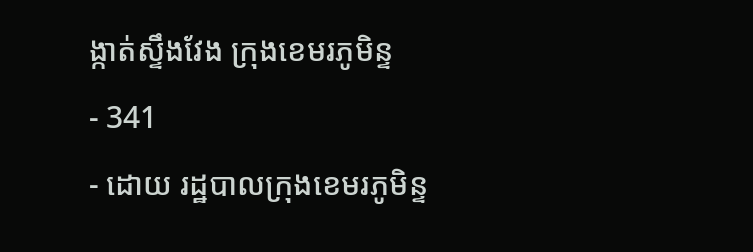ង្កាត់ស្ទឹងវែង ក្រុងខេមរភូមិន្ទ
- 341
- ដោយ រដ្ឋបាលក្រុងខេមរភូមិន្ទ